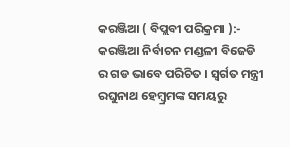କରଞ୍ଜିଆ ( ବିପ୍ଲବୀ ପରିକ୍ରମା ):- କରଞ୍ଜିଆ ନିର୍ବାଚନ ମଣ୍ଡଳୀ ବିଜେଡି ର ଗଡ ଭାବେ ପରିଚିତ । ସ୍ବର୍ଗତ ମନ୍ତ୍ରୀ ରଘୁନାଥ ହେମ୍ବ୍ରମଙ୍କ ସମୟରୁ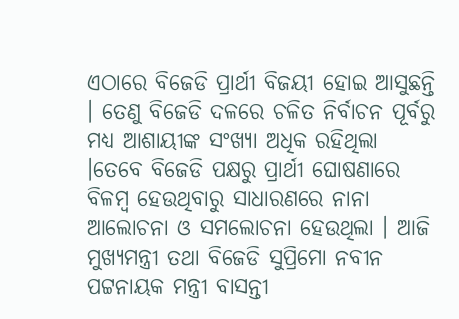ଏଠାରେ ବିଜେଡି ପ୍ରାର୍ଥୀ ବିଜୟୀ ହୋଇ ଆସୁଛନ୍ତି । ତେଣୁ ବିଜେଡି ଦଳରେ ଚଳିତ ନିର୍ବାଚନ ପୂର୍ବରୁ ମଧ୍ୟ ଆଶାୟୀଙ୍କ ସଂଖ୍ୟା ଅଧିକ ରହିଥିଲା ।ତେବେ ବିଜେଡି ପକ୍ଷରୁ ପ୍ରାର୍ଥୀ ଘୋଷଣାରେ ବିଳମ୍ବ ହେଉଥିବାରୁ ସାଧାରଣରେ ନାନା ଆଲୋଚନା ଓ ସମଲୋଚନା ହେଉଥିଲା । ଆଜି ମୁଖ୍ୟମନ୍ତ୍ରୀ ତଥା ବିଜେଡି ସୁପ୍ରିମୋ ନବୀନ ପଟ୍ଟନାୟକ ମନ୍ତ୍ରୀ ବାସନ୍ତୀ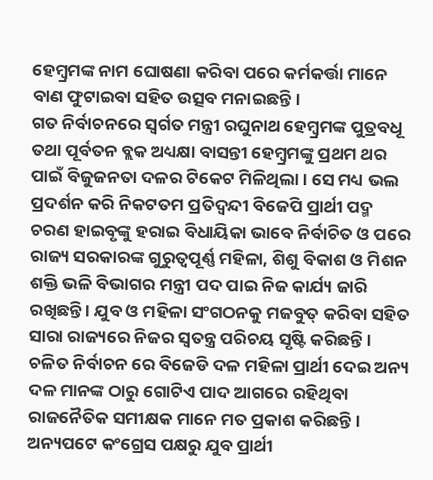ହେମ୍ବ୍ରମଙ୍କ ନାମ ଘୋଷଣା କରିବା ପରେ କର୍ମକର୍ତ୍ତା ମାନେ ବାଣ ଫୁଟାଇବା ସହିତ ଉତ୍ସବ ମନାଇଛନ୍ତି।
ଗତ ନିର୍ବାଚନରେ ସ୍ବର୍ଗତ ମନ୍ତ୍ରୀ ରଘୁନାଥ ହେମ୍ବ୍ରମଙ୍କ ପୁତ୍ରବଧୂ ତଥା ପୂର୍ବତନ ବ୍ଲକ ଅଧ୍ୟକ୍ଷା ବାସନ୍ତୀ ହେମ୍ବ୍ରମଙ୍କୁ ପ୍ରଥମ ଥର ପାଇଁ ବିଜୁଜନତା ଦଳର ଟିକେଟ ମିଳିଥିଲା । ସେ ମଧ୍ୟ ଭଲ ପ୍ରଦର୍ଶନ କରି ନିକଟତମ ପ୍ରତିଦ୍ୱନ୍ଦୀ ବିଜେପି ପ୍ରାର୍ଥୀ ପଦ୍ମ ଚରଣ ହାଇବୃଙ୍କୁ ହରାଇ ବିଧାୟିକା ଭାବେ ନିର୍ବାଚିତ ଓ ପରେ ରାଜ୍ୟ ସରକାରଙ୍କ ଗୁରୁତ୍ବପୂର୍ଣ୍ଣ ମହିଳା, ଶିଶୁ ବିକାଶ ଓ ମିଶନ ଶକ୍ତି ଭଳି ବିଭାଗର ମନ୍ତ୍ରୀ ପଦ ପାଇ ନିଜ କାର୍ଯ୍ୟ ଜାରି ରଖିଛନ୍ତି । ଯୁବ ଓ ମହିଳା ସଂଗଠନକୁ ମଜବୁତ୍ କରିବା ସହିତ ସାରା ରାଜ୍ୟରେ ନିଜର ସ୍ଵତନ୍ତ୍ର ପରିଚୟ ସୃଷ୍ଟି କରିଛନ୍ତି ।
ଚଳିତ ନିର୍ବାଚନ ରେ ବିଜେଡି ଦଳ ମହିଳା ପ୍ରାର୍ଥୀ ଦେଇ ଅନ୍ୟ ଦଳ ମାନଙ୍କ ଠାରୁ ଗୋଟିଏ ପାଦ ଆଗରେ ରହିଥିବା ରାଜନୈତିକ ସମୀକ୍ଷକ ମାନେ ମତ ପ୍ରକାଶ କରିଛନ୍ତି । ଅନ୍ୟପଟେ କଂଗ୍ରେସ ପକ୍ଷରୁ ଯୁବ ପ୍ରାର୍ଥୀ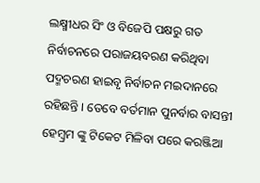ଲକ୍ଷ୍ମୀଧର ସିଂ ଓ ବିଜେପି ପକ୍ଷରୁ ଗତ ନିର୍ବାଚନରେ ପରାଜୟବରଣ କରିଥିବା ପଦ୍ମଚରଣ ହାଇବୃ ନିର୍ବାଚନ ମଇଦାନରେ ରହିଛନ୍ତି । ତେବେ ବର୍ତମାନ ପୁନର୍ବାର ବାସନ୍ତୀ ହେମ୍ବ୍ରମ ଙ୍କୁ ଟିକେଟ ମିଳିବା ପରେ କରଞ୍ଜିଆ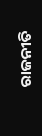ରାଜନୀତି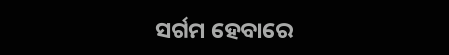ସର୍ଗମ ହେବାରେ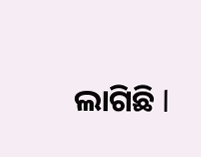ଲାଗିଛି l